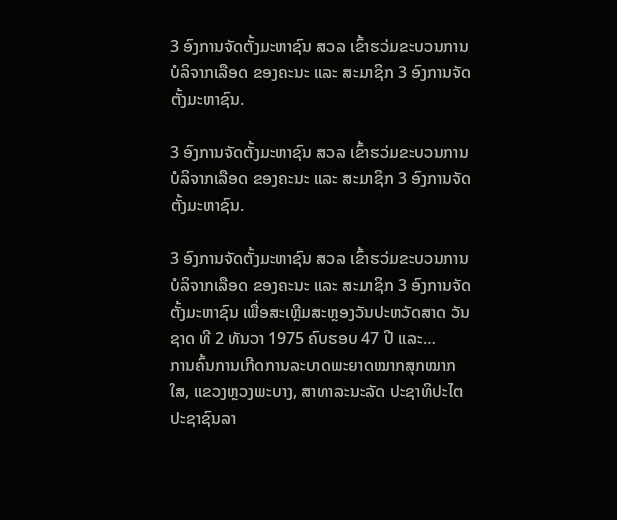3 ອົງການຈັດຕັ້ງມະຫາຊົນ ສວລ ເຂົ້າຮວ່ມຂະບວນການບໍລິຈາກເລືອດ ຂອງຄະນະ ແລະ ສະມາຊິກ 3 ອົງການຈັດຕັ້ງມະຫາຊົນ.

3 ອົງການຈັດຕັ້ງມະຫາຊົນ ສວລ ເຂົ້າຮວ່ມຂະບວນການບໍລິຈາກເລືອດ ຂອງຄະນະ ແລະ ສະມາຊິກ 3 ອົງການຈັດຕັ້ງມະຫາຊົນ.

3 ອົງການຈັດຕັ້ງມະຫາຊົນ ສວລ ເຂົ້າຮວ່ມຂະບວນການບໍລິຈາກເລືອດ ຂອງຄະນະ ແລະ ສະມາຊິກ 3 ອົງການຈັດຕັ້ງມະຫາຊົນ ເພື່ອສະເຫຼີມສະຫຼອງວັນປະຫວັດສາດ ວັນຊາດ ທີ 2 ທັນວາ 1975 ຄົບຮອບ 47 ປີ ແລະ…
ການຄົ້ນການເກີດການລະບາດພະຍາດໝາກສຸກໝາກໃສ, ແຂວງຫຼວງພະບາງ, ສາທາລະນະລັດ ປະຊາທິປະໄຕ ປະຊາຊົນລາ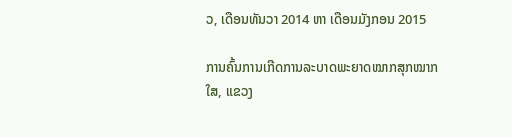ວ, ເດືອນທັນວາ 2014 ຫາ ເດືອນມັງກອນ 2015

ການຄົ້ນການເກີດການລະບາດພະຍາດໝາກສຸກໝາກໃສ, ແຂວງ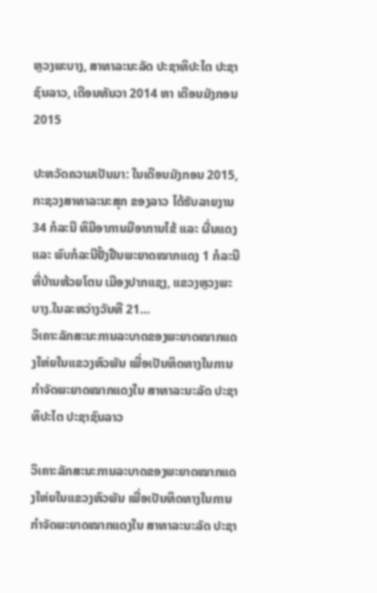ຫຼວງພະບາງ, ສາທາລະນະລັດ ປະຊາທິປະໄຕ ປະຊາຊົນລາວ, ເດືອນທັນວາ 2014 ຫາ ເດືອນມັງກອນ 2015

ປະຫວັດຄວາມເປັນມາ: ໃນເດືອນມັງກອນ 2015, ກະຊວງສາທາລະນະສຸກ ຂອງລາວ ໄດ້ຮັບລາຍງານ 34 ກໍລະນີ ທິມີອາການມີອາການໄຂ້ ແລະ ຜື່ນແດງ ແລະ ພົບກໍລະນີຢັ້ງຢືນພະຍາດໝາກແດງ 1 ກໍລະນີ ທີ່ບ້ານຫ້ວຍໂຕນ ເມືອງປາກແຊງ, ແຂວງຫຼວງພະບາງ.ໃນລະຫວ່າງວັນທີ 21…
ວິເຄາະລັກສະນະການລະບາດຂອງພະຍາດໝາກແດງໃຫ່ຍໃນແຂວງຫົວພັນ ເພື່ອເປັນທິດທາງໃນການກຳຈັດພະຍາດໝາກແດງໃນ ສາທາລະນະລັດ ປະຊາທິປະໄຕ ປະຊາຊົນລາວ

ວິເຄາະລັກສະນະການລະບາດຂອງພະຍາດໝາກແດງໃຫ່ຍໃນແຂວງຫົວພັນ ເພື່ອເປັນທິດທາງໃນການກຳຈັດພະຍາດໝາກແດງໃນ ສາທາລະນະລັດ ປະຊາ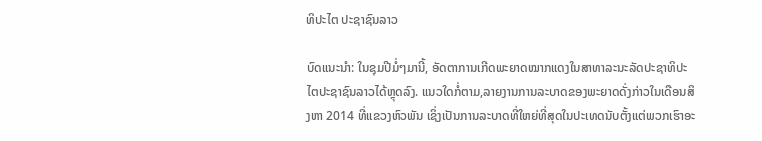ທິປະໄຕ ປະຊາຊົນລາວ

ບົດແນະນຳ: ໃນຊຸມປີມໍ່ໆມານີ້, ອັດຕາການເກີດພະຍາດໝາກແດງໃນສາທາລະນະລັດປະຊາທິປະໄຕປະຊາຊົນລາວໄດ້ຫຼຸດລົງ. ແນວໃດກໍ່ຕາມ,ລາຍງານການລະບາດຂອງພະຍາດດັ່ງກ່າວໃນເດືອນສິງຫາ 2014 ທີ່ແຂວງຫົວພັນ ເຊິ່ງເປັນການລະບາດທີ່ໃຫຍ່ທີ່ສຸດໃນປະເທດນັບຕັ້ງແຕ່ພວກເຮົາອະ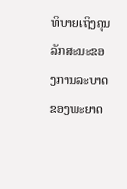ທິບາຍເຖິງຄຸນລັກສະນະຂອງການລະບາດຂອງພະຍາດ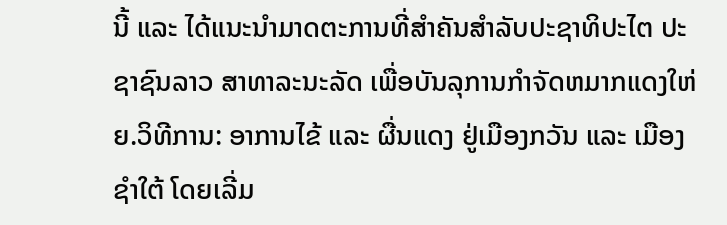ນີ້ ແລະ ໄດ້ແນະນຳມາດຕະການທີ່ສຳຄັນສຳລັບປະຊາທິປະໄຕ ປະຊາຊົນລາວ ສາທາລະນະລັດ ເພື່ອບັນລຸການກຳຈັດຫມາກແດງໃຫ່ຍ.ວິທີການ: ອາການໄຂ້ ແລະ ຜື່ນແດງ ຢູ່ເມືອງກວັນ ແລະ ເມືອງຊຳໃຕ້ ໂດຍເລີ່ມ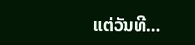ແຕ່ວັນທີ…